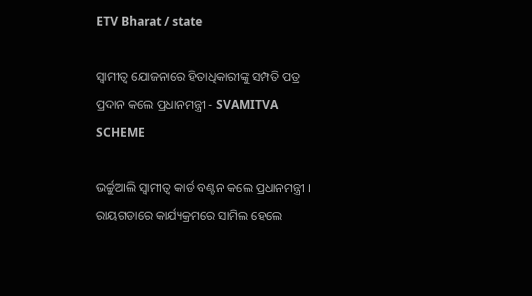ETV Bharat / state

ସ୍ୱାମୀତ୍ୱ ଯୋଜନାରେ ହିତାଧିକାରୀଙ୍କୁ ସମ୍ପତି ପତ୍ର ପ୍ରଦାନ କଲେ ପ୍ରଧାନମନ୍ତ୍ରୀ - SVAMITVA SCHEME

ଭର୍ଚ୍ଚୁଆଲି ସ୍ବାମୀତ୍ବ କାର୍ଡ ବଣ୍ଟନ କଲେ ପ୍ରଧାନମନ୍ତ୍ରୀ । ରାୟଗଡାରେ କାର୍ଯ୍ୟକ୍ରମରେ ସାମିଲ ହେଲେ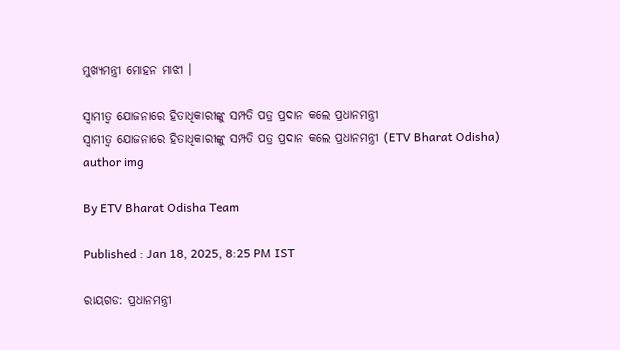ମୁଖ୍ୟମନ୍ତ୍ରୀ ମୋହନ ମାଝୀ ।

ସ୍ୱାମୀତ୍ୱ ଯୋଜନାରେ ହିତାଧିକାରୀଙ୍କୁ ସମ୍ପତି ପତ୍ର ପ୍ରଦାନ କଲେ ପ୍ରଧାନମନ୍ତ୍ରୀ
ସ୍ୱାମୀତ୍ୱ ଯୋଜନାରେ ହିତାଧିକାରୀଙ୍କୁ ସମ୍ପତି ପତ୍ର ପ୍ରଦାନ କଲେ ପ୍ରଧାନମନ୍ତ୍ରୀ (ETV Bharat Odisha)
author img

By ETV Bharat Odisha Team

Published : Jan 18, 2025, 8:25 PM IST

ରାୟଗଡ: ପ୍ରଧାନମନ୍ତ୍ରୀ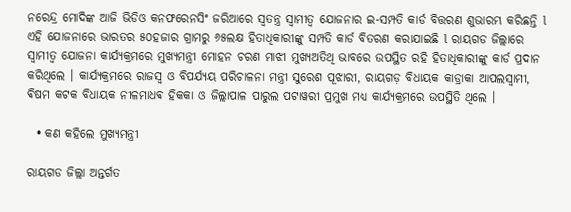ନରେନ୍ଦ୍ର ମୋଦିଙ୍କ ଆଜି ଭିଡିଓ କନଫରେନସିଂ ଜରିଆରେ ସ୍ୱତନ୍ତ୍ର ସ୍ୱାମୀତ୍ୱ ଯୋଜନାର ଇ-ସମ୍ପତି କାର୍ଡ ବିତ୍ତରଣ ଶୁଭାରମ୍ଭ କରିଛନ୍ତି l ଏହି ଯୋଜନାରେ ଭାରତର ୫୦ହଜାର ଗ୍ରାମରୁ ୬୫ଲକ୍ଷ ହିତାଧିକାରୀଙ୍କୁ ସମ୍ପତି କାର୍ଡ ବିତରଣ କରାଯାଇଛି l ରାୟଗଡ ଜିଲ୍ଲାରେ ସ୍ୱାମୀତ୍ୱ ଯୋଜନା କାର୍ଯ୍ୟକ୍ରମରେ ମୁଖ୍ୟମନ୍ତ୍ରୀ ମୋହନ ଚରଣ ମାଝୀ ମୁଖ୍ୟଅତିଥି ଭାବରେ ଉପସ୍ଥିତ ରହି ହିତାଧିକାରୀଙ୍କୁ କାର୍ଡ ପ୍ରଦାନ କରିଥିଲେ । କାର୍ଯ୍ୟକ୍ରମରେ ରାଜସ୍ୱ ଓ ବିପର୍ଯ୍ୟୟ ପରିଚାଳନା ମନ୍ତ୍ରୀ ସୁରେଶ ପୂଝାରୀ, ରାୟଗଡ଼ ବିଧାୟକ କାଡ୍ରାକା ଆପଲସ୍ୱାମୀ, ଵିଷମ କଟକ ବିଧାୟକ ନୀଳମାଧଵ ହିକକା ଓ ଜିଲ୍ଲାପାଳ ପାରୁଲ ପଟାୱରୀ ପ୍ରମୁଖ ମଧ୍ୟ କାର୍ଯ୍ୟକ୍ରମରେ ଉପସ୍ଥିତି ଥିଲେ ।

  • କଣ କହିଲେ ମୁଖ୍ୟମନ୍ତ୍ରୀ

ରାୟଗଡ ଜିଲ୍ଲା ଅନ୍ତର୍ଗତ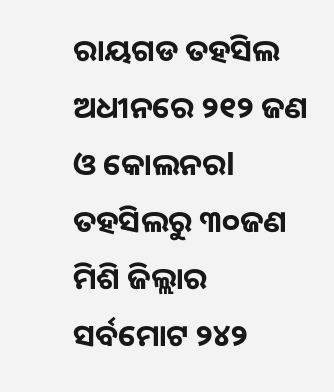ରାୟଗଡ ତହସିଲ ଅଧୀନରେ ୨୧୨ ଜଣ ଓ କୋଲନରl ତହସିଲରୁ ୩୦ଜଣ ମିଶି ଜିଲ୍ଲାର ସର୍ବମୋଟ ୨୪୨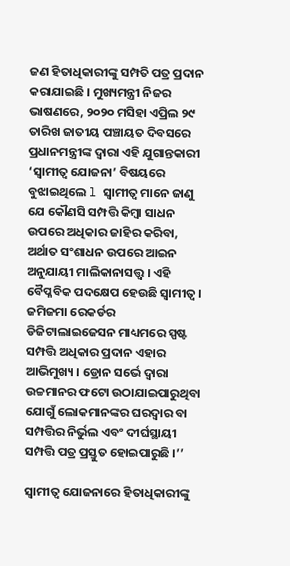ଜଣ ହିତାଧିକାରୀଙ୍କୁ ସମ୍ପତି ପତ୍ର ପ୍ରଦାନ କରାଯାଇଛି । ମୁଖ୍ୟମନ୍ତ୍ରୀ ନିଜର ଭାଷଣରେ, ୨୦୨୦ ମସିହା ଏପ୍ରିଲ ୨୯ ତାରିଖ ଜାତୀୟ ପଞ୍ଚାୟତ ଦିବସରେ ପ୍ରଧାନମନ୍ତ୍ରୀଙ୍କ ଦ୍ୱାରା ଏହି ଯୁଗାନ୍ତକାରୀ ‘ସ୍ୱାମୀତ୍ୱ ଯୋଜନା’ ବିଷୟରେ ବୁଝାଇଥିଲେ l ସ୍ୱାମୀତ୍ୱ ମାନେ ଜାଣୁ ଯେ କୌଣସି ସମ୍ପତ୍ତି କିମ୍ବା ସାଧନ ଉପରେ ଅଧିକାର ଜାହିର କରିବା, ଅର୍ଥାତ ସଂଶାଧନ ଉପରେ ଆଇନ ଅନୁଯାୟୀ ମାଲିକାନାସତ୍ତ୍ଵ । ଏହି ବୈପ୍ଳବିକ ପଦକ୍ଷେପ ହେଉଛି ସ୍ୱାମୀତ୍ୱ । ଜମିଜମା ରେକର୍ଡର ଡିଜିଟାଲାଇଜେସନ ମାଧ୍ୟମରେ ସ୍ପଷ୍ଟ ସମ୍ପତ୍ତି ଅଧିକାର ପ୍ରଦାନ ଏହାର ଆଭିମୁଖ୍ୟ । ଡ୍ରୋନ ସର୍ଭେ ଦ୍ୱାରା ଉଚ୍ଚମାନର ଫଟୋ ଉଠାଯାଇପାରୁଥିବା ଯୋଗୁଁ ଲୋକମାନଙ୍କର ଘରଦ୍ୱାର ବା ସମ୍ପତ୍ତିର ନିର୍ଭୁଲ ଏବଂ ଦୀର୍ଘସ୍ଥାୟୀ ସମ୍ପତ୍ତି ପତ୍ର ପ୍ରସ୍ତୁତ ହୋଇପାରୁଛି ।’’

ସ୍ୱାମୀତ୍ୱ ଯୋଜନାରେ ହିତାଧିକାରୀଙ୍କୁ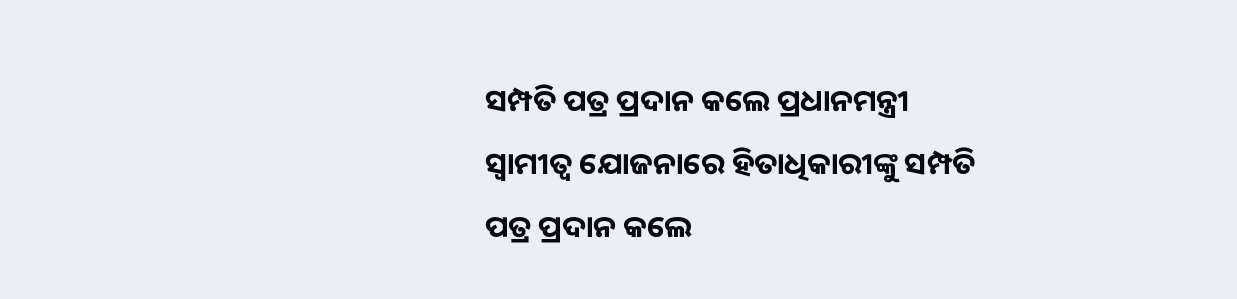ସମ୍ପତି ପତ୍ର ପ୍ରଦାନ କଲେ ପ୍ରଧାନମନ୍ତ୍ରୀ
ସ୍ୱାମୀତ୍ୱ ଯୋଜନାରେ ହିତାଧିକାରୀଙ୍କୁ ସମ୍ପତି ପତ୍ର ପ୍ରଦାନ କଲେ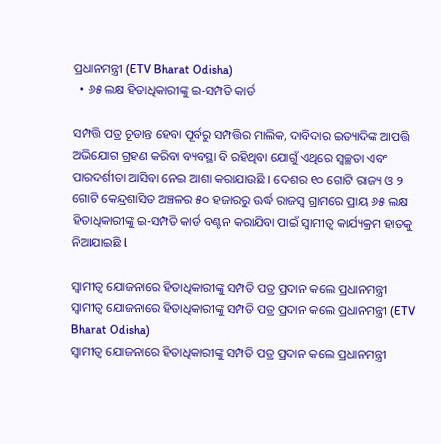ପ୍ରଧାନମନ୍ତ୍ରୀ (ETV Bharat Odisha)
  • ୬୫ ଲକ୍ଷ ହିତାଧିକାରୀଙ୍କୁ ଇ-ସମ୍ପତି କାର୍ଡ

ସମ୍ପତ୍ତି ପତ୍ର ଚୂଡାନ୍ତ ହେବା ପୂର୍ବରୁ ସମ୍ପତ୍ତିର ମାଲିକ, ଦାବିଦାର ଇତ୍ୟାଦିଙ୍କ ଆପତ୍ତି ଅଭିଯୋଗ ଗ୍ରହଣ କରିବା ବ୍ୟବସ୍ଥା ବି ରହିଥିବା ଯୋଗୁଁ ଏଥିରେ ସ୍ୱଚ୍ଛତା ଏବଂ ପାରଦର୍ଶୀତା ଆସିବା ନେଇ ଆଶା କରାଯାଉଛି । ଦେଶର ୧୦ ଗୋଟି ରାଜ୍ୟ ଓ ୨ ଗୋଟି କେନ୍ଦ୍ରଶାସିତ ଅଞ୍ଚଳର ୫୦ ହଜାରରୁ ଊର୍ଦ୍ଧ ରାଜସ୍ୱ ଗ୍ରାମରେ ପ୍ରାୟ ୬୫ ଲକ୍ଷ ହିତାଧିକାରୀଙ୍କୁ ଇ-ସମ୍ପତି କାର୍ଡ ବଣ୍ଟନ କରାଯିବା ପାଇଁ ସ୍ୱାମୀତ୍ୱ କାର୍ଯ୍ୟକ୍ରମ ହାତକୁ ନିଆଯାଇଛି l

ସ୍ୱାମୀତ୍ୱ ଯୋଜନାରେ ହିତାଧିକାରୀଙ୍କୁ ସମ୍ପତି ପତ୍ର ପ୍ରଦାନ କଲେ ପ୍ରଧାନମନ୍ତ୍ରୀ
ସ୍ୱାମୀତ୍ୱ ଯୋଜନାରେ ହିତାଧିକାରୀଙ୍କୁ ସମ୍ପତି ପତ୍ର ପ୍ରଦାନ କଲେ ପ୍ରଧାନମନ୍ତ୍ରୀ (ETV Bharat Odisha)
ସ୍ୱାମୀତ୍ୱ ଯୋଜନାରେ ହିତାଧିକାରୀଙ୍କୁ ସମ୍ପତି ପତ୍ର ପ୍ରଦାନ କଲେ ପ୍ରଧାନମନ୍ତ୍ରୀ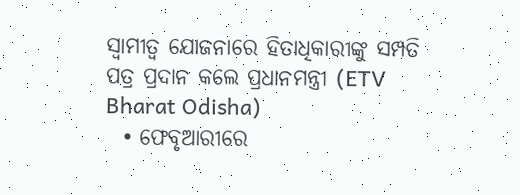ସ୍ୱାମୀତ୍ୱ ଯୋଜନାରେ ହିତାଧିକାରୀଙ୍କୁ ସମ୍ପତି ପତ୍ର ପ୍ରଦାନ କଲେ ପ୍ରଧାନମନ୍ତ୍ରୀ (ETV Bharat Odisha)
  • ଫେବୃଆରୀରେ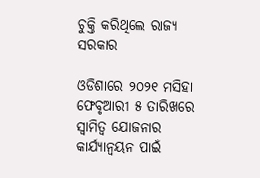ଚୁକ୍ତି କରିଥିଲେ ରାଜ୍ୟ ସରକାର

ଓଡିଶାରେ ୨୦୨୧ ମସିହା ଫେବୃଆରୀ ୫ ତାରିଖରେ ସ୍ୱାମିତ୍ୱ ଯୋଜନାର କାର୍ଯ୍ୟାନ୍ୱୟନ ପାଇଁ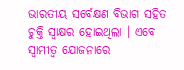ଭାରତୀୟ ସର୍ବେକ୍ଷଣ ବିଭାଗ ସହିତ ଚୁକ୍ତି ସ୍ୱାକ୍ଷର ହୋଇଥିଲା । ଏବେ ସ୍ୱାମୀତ୍ୱ ଯୋଜନାରେ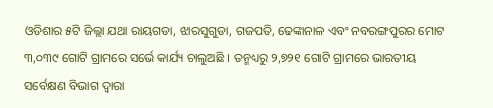ଓଡିଶାର ୫ଟି ଜିଲ୍ଲା ଯଥା ରାୟଗଡା, ଝାରସୁଗୁଡା, ଗଜପତି, ଢେଙ୍କାନାଳ ଏବଂ ନବରଙ୍ଗପୁରର ମୋଟ ୩,୦୩୯ ଗୋଟି ଗ୍ରାମରେ ସର୍ଭେ କାର୍ଯ୍ୟ ଚାଲୁଅଛି । ତନ୍ମଧ୍ୟରୁ ୨,୭୨୧ ଗୋଟି ଗ୍ରାମରେ ଭାରତୀୟ ସର୍ବେକ୍ଷଣ ବିଭାଗ ଦ୍ୱାରା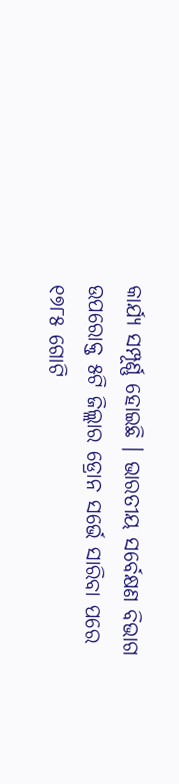କାର୍ଯ୍ୟ ସମ୍ପୂର୍ଣ୍ଣ ହୋଇଛି । ଭାରତୀୟ ସର୍ବେକ୍ଷଣ ବିଭାଗ ଉପରୋକ୍ତ ୫ଟି ଜିଲ୍ଲାର ଡ୍ରୋନ ସର୍ଭେ ସାରିବା ପରେ ୧୭୮୫ ଗୋଟି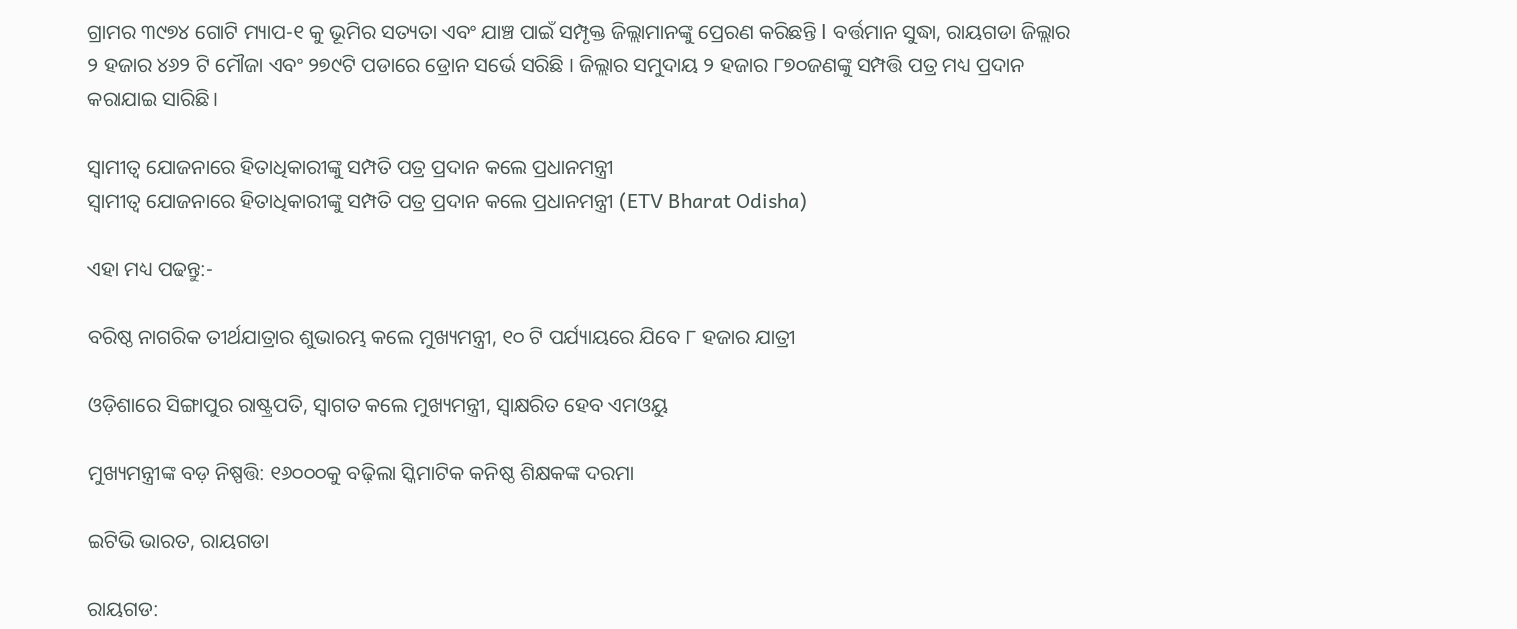ଗ୍ରାମର ୩୯୭୪ ଗୋଟି ମ୍ୟାପ-୧ କୁ ଭୂମିର ସତ୍ୟତା ଏବଂ ଯାଞ୍ଚ ପାଇଁ ସମ୍ପୃକ୍ତ ଜିଲ୍ଲାମାନଙ୍କୁ ପ୍ରେରଣ କରିଛନ୍ତି l ବର୍ତ୍ତମାନ ସୁଦ୍ଧା, ରାୟଗଡା ଜିଲ୍ଲାର ୨ ହଜାର ୪୬୨ ଟି ମୌଜା ଏବଂ ୨୭୯ଟି ପଡାରେ ଡ୍ରୋନ ସର୍ଭେ ସରିଛି । ଜିଲ୍ଲାର ସମୁଦାୟ ୨ ହଜାର ୮୭୦ଜଣଙ୍କୁ ସମ୍ପତ୍ତି ପତ୍ର ମଧ୍ୟ ପ୍ରଦାନ କରାଯାଇ ସାରିଛି।

ସ୍ୱାମୀତ୍ୱ ଯୋଜନାରେ ହିତାଧିକାରୀଙ୍କୁ ସମ୍ପତି ପତ୍ର ପ୍ରଦାନ କଲେ ପ୍ରଧାନମନ୍ତ୍ରୀ
ସ୍ୱାମୀତ୍ୱ ଯୋଜନାରେ ହିତାଧିକାରୀଙ୍କୁ ସମ୍ପତି ପତ୍ର ପ୍ରଦାନ କଲେ ପ୍ରଧାନମନ୍ତ୍ରୀ (ETV Bharat Odisha)

ଏହା ମଧ୍ୟ ପଢନ୍ତୁ:-

ବରିଷ୍ଠ ନାଗରିକ ତୀର୍ଥଯାତ୍ରାର ଶୁଭାରମ୍ଭ କଲେ ମୁଖ୍ୟମନ୍ତ୍ରୀ, ୧୦ ଟି ପର୍ଯ୍ୟାୟରେ ଯିବେ ୮ ହଜାର ଯାତ୍ରୀ

ଓଡ଼ିଶାରେ ସିଙ୍ଗାପୁର ରାଷ୍ଟ୍ରପତି, ସ୍ୱାଗତ କଲେ ମୁଖ୍ୟମନ୍ତ୍ରୀ, ସ୍ବାକ୍ଷରିତ ହେବ ଏମଓୟୁ

ମୁଖ୍ୟମନ୍ତ୍ରୀଙ୍କ ବଡ଼ ନିଷ୍ପତ୍ତି: ୧୬୦୦୦କୁ ବଢ଼ିଲା ସ୍କିମାଟିକ କନିଷ୍ଠ ଶିକ୍ଷକଙ୍କ ଦରମା

ଇଟିଭି ଭାରତ, ରାୟଗଡା

ରାୟଗଡ: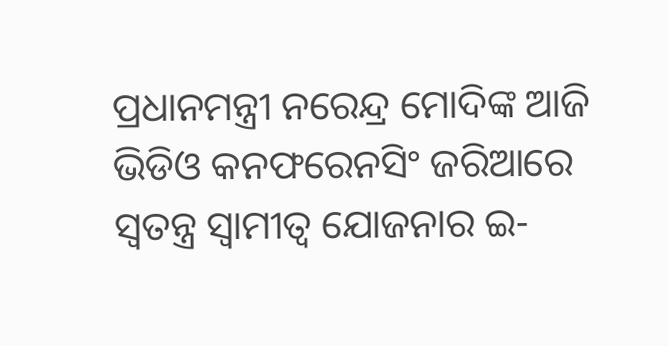ପ୍ରଧାନମନ୍ତ୍ରୀ ନରେନ୍ଦ୍ର ମୋଦିଙ୍କ ଆଜି ଭିଡିଓ କନଫରେନସିଂ ଜରିଆରେ ସ୍ୱତନ୍ତ୍ର ସ୍ୱାମୀତ୍ୱ ଯୋଜନାର ଇ-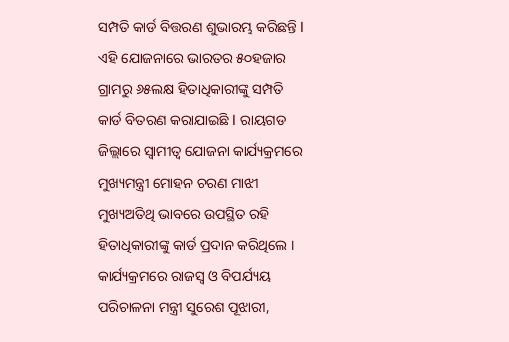ସମ୍ପତି କାର୍ଡ ବିତ୍ତରଣ ଶୁଭାରମ୍ଭ କରିଛନ୍ତି l ଏହି ଯୋଜନାରେ ଭାରତର ୫୦ହଜାର ଗ୍ରାମରୁ ୬୫ଲକ୍ଷ ହିତାଧିକାରୀଙ୍କୁ ସମ୍ପତି କାର୍ଡ ବିତରଣ କରାଯାଇଛି l ରାୟଗଡ ଜିଲ୍ଲାରେ ସ୍ୱାମୀତ୍ୱ ଯୋଜନା କାର୍ଯ୍ୟକ୍ରମରେ ମୁଖ୍ୟମନ୍ତ୍ରୀ ମୋହନ ଚରଣ ମାଝୀ ମୁଖ୍ୟଅତିଥି ଭାବରେ ଉପସ୍ଥିତ ରହି ହିତାଧିକାରୀଙ୍କୁ କାର୍ଡ ପ୍ରଦାନ କରିଥିଲେ । କାର୍ଯ୍ୟକ୍ରମରେ ରାଜସ୍ୱ ଓ ବିପର୍ଯ୍ୟୟ ପରିଚାଳନା ମନ୍ତ୍ରୀ ସୁରେଶ ପୂଝାରୀ,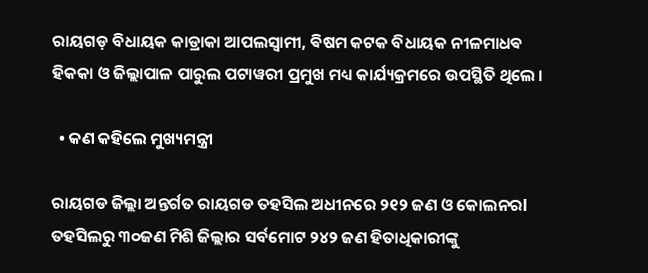ରାୟଗଡ଼ ବିଧାୟକ କାଡ୍ରାକା ଆପଲସ୍ୱାମୀ, ଵିଷମ କଟକ ବିଧାୟକ ନୀଳମାଧଵ ହିକକା ଓ ଜିଲ୍ଲାପାଳ ପାରୁଲ ପଟାୱରୀ ପ୍ରମୁଖ ମଧ୍ୟ କାର୍ଯ୍ୟକ୍ରମରେ ଉପସ୍ଥିତି ଥିଲେ ।

  • କଣ କହିଲେ ମୁଖ୍ୟମନ୍ତ୍ରୀ

ରାୟଗଡ ଜିଲ୍ଲା ଅନ୍ତର୍ଗତ ରାୟଗଡ ତହସିଲ ଅଧୀନରେ ୨୧୨ ଜଣ ଓ କୋଲନରl ତହସିଲରୁ ୩୦ଜଣ ମିଶି ଜିଲ୍ଲାର ସର୍ବମୋଟ ୨୪୨ ଜଣ ହିତାଧିକାରୀଙ୍କୁ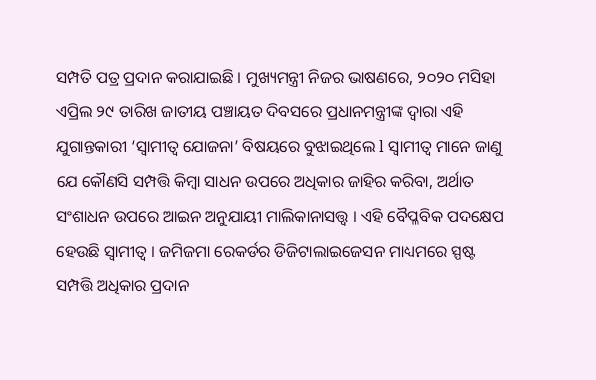ସମ୍ପତି ପତ୍ର ପ୍ରଦାନ କରାଯାଇଛି । ମୁଖ୍ୟମନ୍ତ୍ରୀ ନିଜର ଭାଷଣରେ, ୨୦୨୦ ମସିହା ଏପ୍ରିଲ ୨୯ ତାରିଖ ଜାତୀୟ ପଞ୍ଚାୟତ ଦିବସରେ ପ୍ରଧାନମନ୍ତ୍ରୀଙ୍କ ଦ୍ୱାରା ଏହି ଯୁଗାନ୍ତକାରୀ ‘ସ୍ୱାମୀତ୍ୱ ଯୋଜନା’ ବିଷୟରେ ବୁଝାଇଥିଲେ l ସ୍ୱାମୀତ୍ୱ ମାନେ ଜାଣୁ ଯେ କୌଣସି ସମ୍ପତ୍ତି କିମ୍ବା ସାଧନ ଉପରେ ଅଧିକାର ଜାହିର କରିବା, ଅର୍ଥାତ ସଂଶାଧନ ଉପରେ ଆଇନ ଅନୁଯାୟୀ ମାଲିକାନାସତ୍ତ୍ଵ । ଏହି ବୈପ୍ଳବିକ ପଦକ୍ଷେପ ହେଉଛି ସ୍ୱାମୀତ୍ୱ । ଜମିଜମା ରେକର୍ଡର ଡିଜିଟାଲାଇଜେସନ ମାଧ୍ୟମରେ ସ୍ପଷ୍ଟ ସମ୍ପତ୍ତି ଅଧିକାର ପ୍ରଦାନ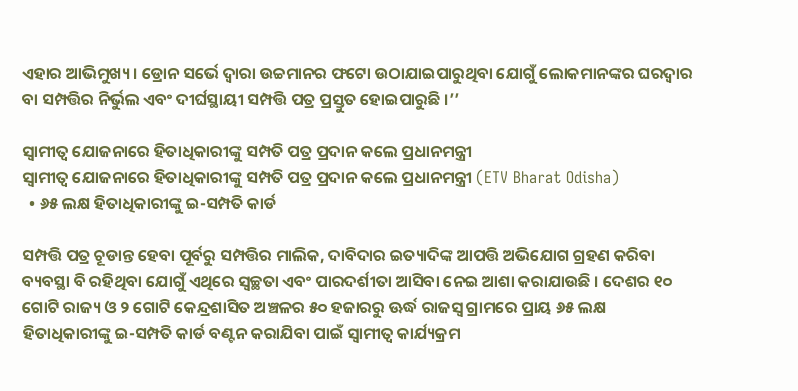ଏହାର ଆଭିମୁଖ୍ୟ । ଡ୍ରୋନ ସର୍ଭେ ଦ୍ୱାରା ଉଚ୍ଚମାନର ଫଟୋ ଉଠାଯାଇପାରୁଥିବା ଯୋଗୁଁ ଲୋକମାନଙ୍କର ଘରଦ୍ୱାର ବା ସମ୍ପତ୍ତିର ନିର୍ଭୁଲ ଏବଂ ଦୀର୍ଘସ୍ଥାୟୀ ସମ୍ପତ୍ତି ପତ୍ର ପ୍ରସ୍ତୁତ ହୋଇପାରୁଛି ।’’

ସ୍ୱାମୀତ୍ୱ ଯୋଜନାରେ ହିତାଧିକାରୀଙ୍କୁ ସମ୍ପତି ପତ୍ର ପ୍ରଦାନ କଲେ ପ୍ରଧାନମନ୍ତ୍ରୀ
ସ୍ୱାମୀତ୍ୱ ଯୋଜନାରେ ହିତାଧିକାରୀଙ୍କୁ ସମ୍ପତି ପତ୍ର ପ୍ରଦାନ କଲେ ପ୍ରଧାନମନ୍ତ୍ରୀ (ETV Bharat Odisha)
  • ୬୫ ଲକ୍ଷ ହିତାଧିକାରୀଙ୍କୁ ଇ-ସମ୍ପତି କାର୍ଡ

ସମ୍ପତ୍ତି ପତ୍ର ଚୂଡାନ୍ତ ହେବା ପୂର୍ବରୁ ସମ୍ପତ୍ତିର ମାଲିକ, ଦାବିଦାର ଇତ୍ୟାଦିଙ୍କ ଆପତ୍ତି ଅଭିଯୋଗ ଗ୍ରହଣ କରିବା ବ୍ୟବସ୍ଥା ବି ରହିଥିବା ଯୋଗୁଁ ଏଥିରେ ସ୍ୱଚ୍ଛତା ଏବଂ ପାରଦର୍ଶୀତା ଆସିବା ନେଇ ଆଶା କରାଯାଉଛି । ଦେଶର ୧୦ ଗୋଟି ରାଜ୍ୟ ଓ ୨ ଗୋଟି କେନ୍ଦ୍ରଶାସିତ ଅଞ୍ଚଳର ୫୦ ହଜାରରୁ ଊର୍ଦ୍ଧ ରାଜସ୍ୱ ଗ୍ରାମରେ ପ୍ରାୟ ୬୫ ଲକ୍ଷ ହିତାଧିକାରୀଙ୍କୁ ଇ-ସମ୍ପତି କାର୍ଡ ବଣ୍ଟନ କରାଯିବା ପାଇଁ ସ୍ୱାମୀତ୍ୱ କାର୍ଯ୍ୟକ୍ରମ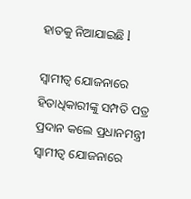ହାତକୁ ନିଆଯାଇଛି l

ସ୍ୱାମୀତ୍ୱ ଯୋଜନାରେ ହିତାଧିକାରୀଙ୍କୁ ସମ୍ପତି ପତ୍ର ପ୍ରଦାନ କଲେ ପ୍ରଧାନମନ୍ତ୍ରୀ
ସ୍ୱାମୀତ୍ୱ ଯୋଜନାରେ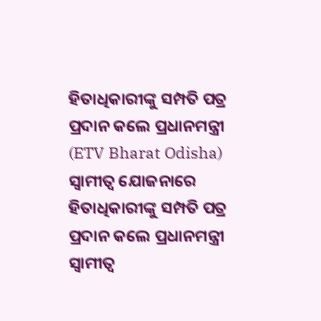ହିତାଧିକାରୀଙ୍କୁ ସମ୍ପତି ପତ୍ର ପ୍ରଦାନ କଲେ ପ୍ରଧାନମନ୍ତ୍ରୀ (ETV Bharat Odisha)
ସ୍ୱାମୀତ୍ୱ ଯୋଜନାରେ ହିତାଧିକାରୀଙ୍କୁ ସମ୍ପତି ପତ୍ର ପ୍ରଦାନ କଲେ ପ୍ରଧାନମନ୍ତ୍ରୀ
ସ୍ୱାମୀତ୍ୱ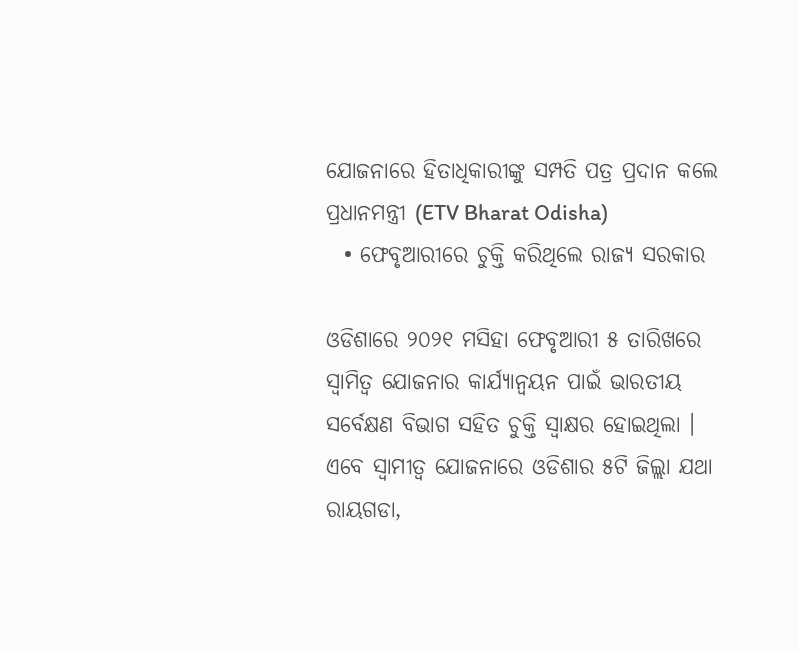ଯୋଜନାରେ ହିତାଧିକାରୀଙ୍କୁ ସମ୍ପତି ପତ୍ର ପ୍ରଦାନ କଲେ ପ୍ରଧାନମନ୍ତ୍ରୀ (ETV Bharat Odisha)
  • ଫେବୃଆରୀରେ ଚୁକ୍ତି କରିଥିଲେ ରାଜ୍ୟ ସରକାର

ଓଡିଶାରେ ୨୦୨୧ ମସିହା ଫେବୃଆରୀ ୫ ତାରିଖରେ ସ୍ୱାମିତ୍ୱ ଯୋଜନାର କାର୍ଯ୍ୟାନ୍ୱୟନ ପାଇଁ ଭାରତୀୟ ସର୍ବେକ୍ଷଣ ବିଭାଗ ସହିତ ଚୁକ୍ତି ସ୍ୱାକ୍ଷର ହୋଇଥିଲା । ଏବେ ସ୍ୱାମୀତ୍ୱ ଯୋଜନାରେ ଓଡିଶାର ୫ଟି ଜିଲ୍ଲା ଯଥା ରାୟଗଡା,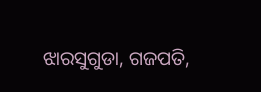ଝାରସୁଗୁଡା, ଗଜପତି,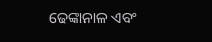ଢେଙ୍କାନାଳ ଏବଂ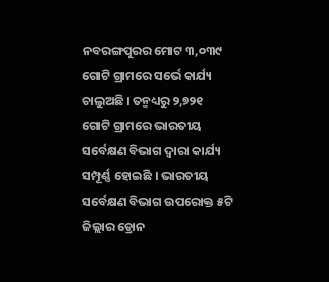ନବରଙ୍ଗପୁରର ମୋଟ ୩,୦୩୯ ଗୋଟି ଗ୍ରାମରେ ସର୍ଭେ କାର୍ଯ୍ୟ ଚାଲୁଅଛି । ତନ୍ମଧ୍ୟରୁ ୨,୭୨୧ ଗୋଟି ଗ୍ରାମରେ ଭାରତୀୟ ସର୍ବେକ୍ଷଣ ବିଭାଗ ଦ୍ୱାରା କାର୍ଯ୍ୟ ସମ୍ପୂର୍ଣ୍ଣ ହୋଇଛି । ଭାରତୀୟ ସର୍ବେକ୍ଷଣ ବିଭାଗ ଉପରୋକ୍ତ ୫ଟି ଜିଲ୍ଲାର ଡ୍ରୋନ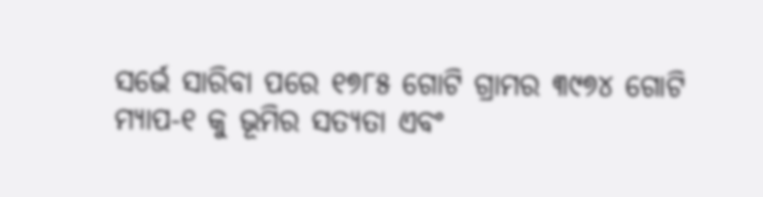ସର୍ଭେ ସାରିବା ପରେ ୧୭୮୫ ଗୋଟି ଗ୍ରାମର ୩୯୭୪ ଗୋଟି ମ୍ୟାପ-୧ କୁ ଭୂମିର ସତ୍ୟତା ଏବଂ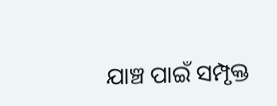ଯାଞ୍ଚ ପାଇଁ ସମ୍ପୃକ୍ତ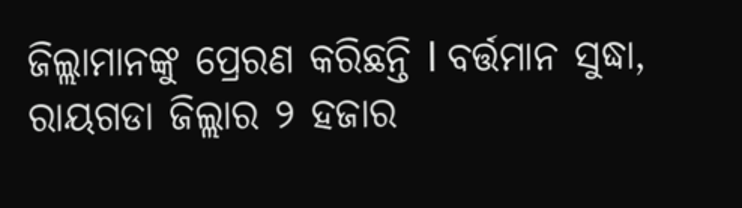ଜିଲ୍ଲାମାନଙ୍କୁ ପ୍ରେରଣ କରିଛନ୍ତି l ବର୍ତ୍ତମାନ ସୁଦ୍ଧା, ରାୟଗଡା ଜିଲ୍ଲାର ୨ ହଜାର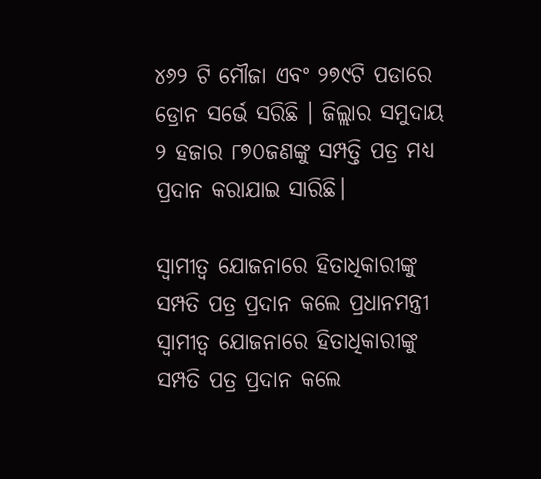୪୬୨ ଟି ମୌଜା ଏବଂ ୨୭୯ଟି ପଡାରେ ଡ୍ରୋନ ସର୍ଭେ ସରିଛି । ଜିଲ୍ଲାର ସମୁଦାୟ ୨ ହଜାର ୮୭୦ଜଣଙ୍କୁ ସମ୍ପତ୍ତି ପତ୍ର ମଧ୍ୟ ପ୍ରଦାନ କରାଯାଇ ସାରିଛି।

ସ୍ୱାମୀତ୍ୱ ଯୋଜନାରେ ହିତାଧିକାରୀଙ୍କୁ ସମ୍ପତି ପତ୍ର ପ୍ରଦାନ କଲେ ପ୍ରଧାନମନ୍ତ୍ରୀ
ସ୍ୱାମୀତ୍ୱ ଯୋଜନାରେ ହିତାଧିକାରୀଙ୍କୁ ସମ୍ପତି ପତ୍ର ପ୍ରଦାନ କଲେ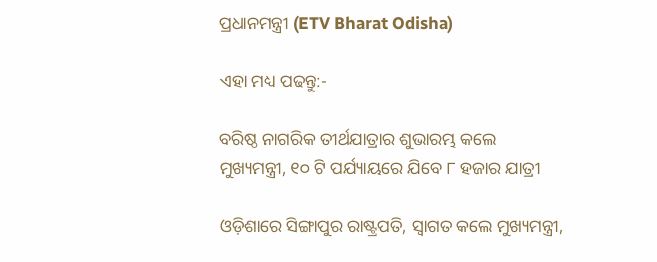ପ୍ରଧାନମନ୍ତ୍ରୀ (ETV Bharat Odisha)

ଏହା ମଧ୍ୟ ପଢନ୍ତୁ:-

ବରିଷ୍ଠ ନାଗରିକ ତୀର୍ଥଯାତ୍ରାର ଶୁଭାରମ୍ଭ କଲେ ମୁଖ୍ୟମନ୍ତ୍ରୀ, ୧୦ ଟି ପର୍ଯ୍ୟାୟରେ ଯିବେ ୮ ହଜାର ଯାତ୍ରୀ

ଓଡ଼ିଶାରେ ସିଙ୍ଗାପୁର ରାଷ୍ଟ୍ରପତି, ସ୍ୱାଗତ କଲେ ମୁଖ୍ୟମନ୍ତ୍ରୀ,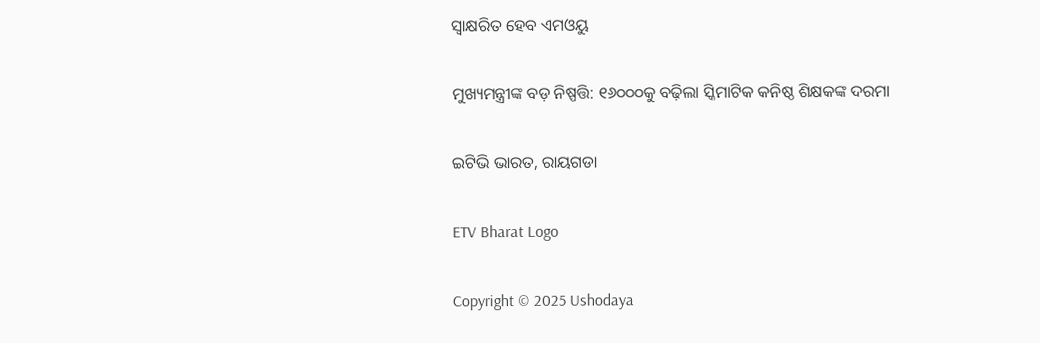ସ୍ବାକ୍ଷରିତ ହେବ ଏମଓୟୁ

ମୁଖ୍ୟମନ୍ତ୍ରୀଙ୍କ ବଡ଼ ନିଷ୍ପତ୍ତି: ୧୬୦୦୦କୁ ବଢ଼ିଲା ସ୍କିମାଟିକ କନିଷ୍ଠ ଶିକ୍ଷକଙ୍କ ଦରମା

ଇଟିଭି ଭାରତ, ରାୟଗଡା

ETV Bharat Logo

Copyright © 2025 Ushodaya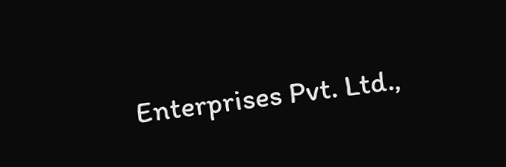Enterprises Pvt. Ltd.,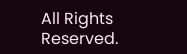All Rights Reserved.